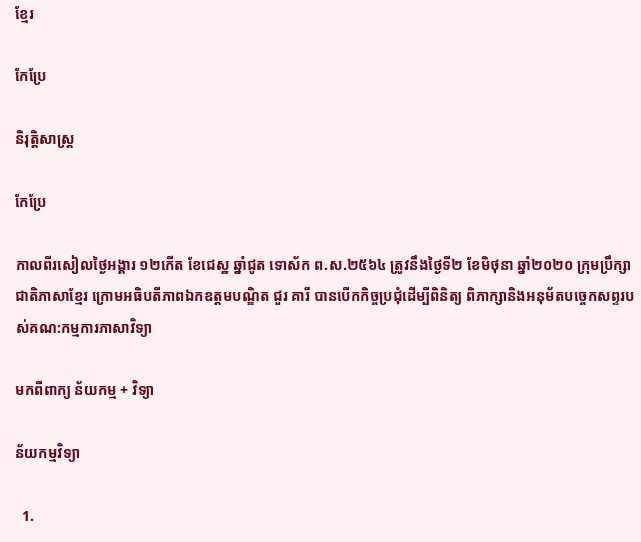ខ្មែរ

កែប្រែ

និរុត្តិសាស្ត្រ

កែប្រែ

កាលពីរសៀលថ្ងៃអង្គារ ១២កើត ខែជេស្ឋ ឆ្នាំជូត ទោស័ក ព.ស.២៥៦៤ ត្រូវនឹងថ្ងៃទី២ ខែមិថុនា ឆ្នាំ២០២០ ក្រុមប្រឹក្សាជាតិភាសាខ្មែរ ក្រោមអធិបតីភាពឯកឧត្តមបណ្ឌិត ជួរ គារី បានបើកកិច្ចប្រជុំដើម្បីពិនិត្យ ពិភាក្សានិងអនុម័តបច្ចេកសព្ទរបស់គណ:កម្មការភាសាវិទ្យា

មកពីពាក្យ ន័យកម្ម + វិទ្យា

ន័យកម្មវិទ្យា

  1.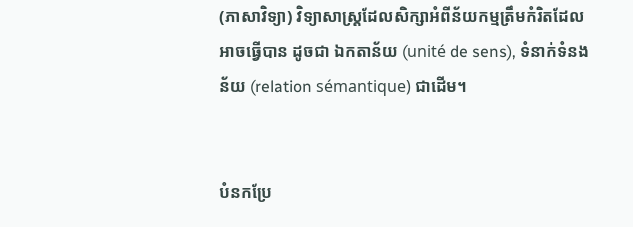(ភាសាវិទ្យា) វិទ្យាសាស្ត្រដែលសិក្សាអំពីន័យកម្មត្រឹមកំរិតដែលអាចធ្វើបាន ដូចជា ឯកតាន័យ (unité de sens), ទំនាក់ទំនងន័យ (relation sémantique) ជាដើម។


បំនកប្រែ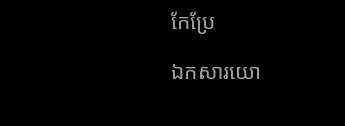កែប្រែ

ឯកសារយោ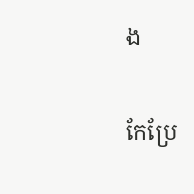ង

កែប្រែ